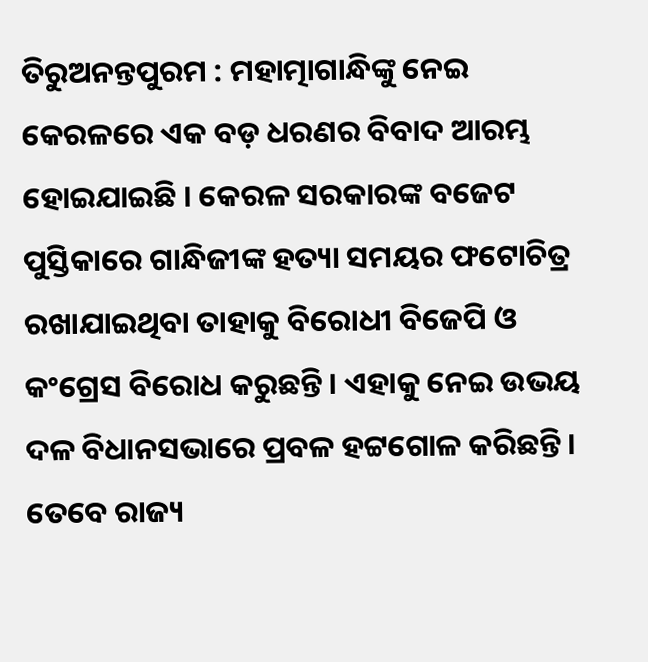ତିରୁଅନନ୍ତପୁରମ : ମହାତ୍ମାଗାନ୍ଧିଙ୍କୁ ନେଇ କେରଳରେ ଏକ ବଡ଼ ଧରଣର ବିବାଦ ଆରମ୍ଭ ହୋଇଯାଇଛି । କେରଳ ସରକାରଙ୍କ ବଜେଟ ପୁସ୍ତିକାରେ ଗାନ୍ଧିଜୀଙ୍କ ହତ୍ୟା ସମୟର ଫଟୋଚିତ୍ର ରଖାଯାଇଥିବା ତାହାକୁ ବିରୋଧୀ ବିଜେପି ଓ କଂଗ୍ରେସ ବିରୋଧ କରୁଛନ୍ତି । ଏହାକୁ ନେଇ ଉଭୟ ଦଳ ବିଧାନସଭାରେ ପ୍ରବଳ ହଟ୍ଟଗୋଳ କରିଛନ୍ତି ।
ତେବେ ରାଜ୍ୟ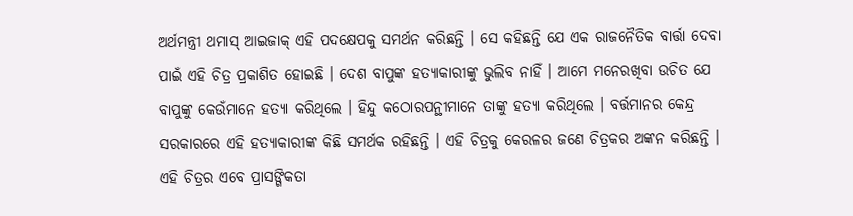ଅର୍ଥମନ୍ତ୍ରୀ ଥମାସ୍ ଆଇଜାକ୍ ଏହି ପଦକ୍ଷେପକୁ ସମର୍ଥନ କରିଛନ୍ତି । ସେ କହିଛନ୍ତି ଯେ ଏକ ରାଜନୈତିକ ବାର୍ତ୍ତା ଦେବା ପାଇଁ ଏହି ଚିତ୍ର ପ୍ରକାଶିତ ହୋଇଛି । ଦେଶ ବାପୁଙ୍କ ହତ୍ୟାକାରୀଙ୍କୁ ଭୁଲିବ ନାହିଁ । ଆମେ ମନେରଖିବା ଉଚିତ ଯେ ବାପୁଙ୍କୁ କେଉଁମାନେ ହତ୍ୟା କରିଥିଲେ । ହିନ୍ଦୁ କଠୋରପନ୍ଥୀମାନେ ତାଙ୍କୁ ହତ୍ୟା କରିଥିଲେ । ବର୍ତ୍ତମାନର କେନ୍ଦ୍ର ସରକାରରେ ଏହି ହତ୍ୟାକାରୀଙ୍କ କିଛି ସମର୍ଥକ ରହିଛନ୍ତି । ଏହି ଚିତ୍ରକୁ କେରଳର ଜଣେ ଚିତ୍ରକର ଅଙ୍କନ କରିଛନ୍ତି । ଏହି ଚିତ୍ରର ଏବେ ପ୍ରାସଙ୍ଗିକତା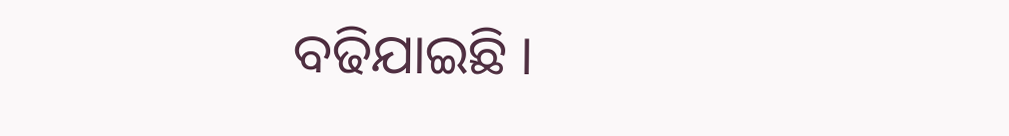ବଢିଯାଇଛି ।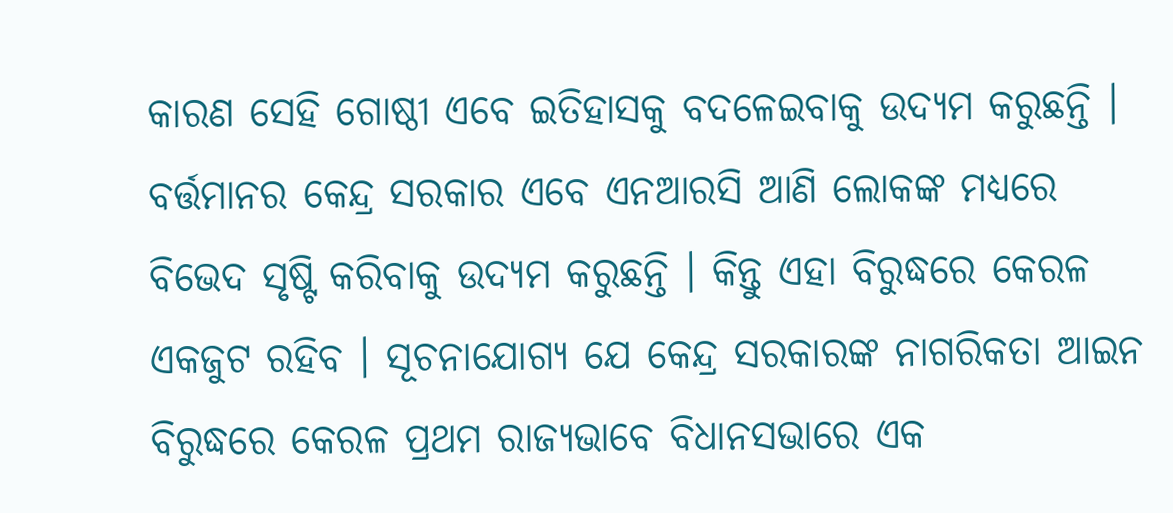କାରଣ ସେହି ଗୋଷ୍ଠୀ ଏବେ ଇତିହାସକୁ ବଦଳେଇବାକୁ ଉଦ୍ୟମ କରୁଛନ୍ତି ।
ବର୍ତ୍ତମାନର କେନ୍ଦ୍ର ସରକାର ଏବେ ଏନଆରସି ଆଣି ଲୋକଙ୍କ ମଧ୍ୟରେ ବିଭେଦ ସୃଷ୍ଟି କରିବାକୁ ଉଦ୍ୟମ କରୁଛନ୍ତି । କିନ୍ତୁ ଏହା ବିରୁଦ୍ଧରେ କେରଳ ଏକଜୁଟ ରହିବ । ସୂଚନାଯୋଗ୍ୟ ଯେ କେନ୍ଦ୍ର ସରକାରଙ୍କ ନାଗରିକତା ଆଇନ ବିରୁଦ୍ଧରେ କେରଳ ପ୍ରଥମ ରାଜ୍ୟଭାବେ ବିଧାନସଭାରେ ଏକ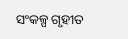ସଂକଳ୍ପ ଗୃହୀତ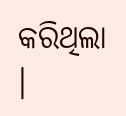କରିଥିଲା ।